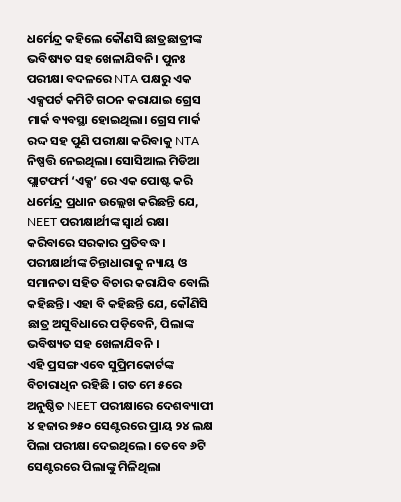ଧର୍ମେନ୍ଦ୍ର କହିଲେ କୌଣସି ଛାତ୍ରଛାତ୍ରୀଙ୍କ ଭବିଷ୍ୟତ ସହ ଖେଳାଯିବନି। ପୁନଃ ପରୀକ୍ଷା ବଦଳରେ NTA ପକ୍ଷରୁ ଏକ ଏକ୍ସପର୍ଟ କମିଟି ଗଠନ କରାଯାଇ ଗ୍ରେସ ମାର୍କ ବ୍ୟବସ୍ଥା ହୋଇଥିଲା। ଗ୍ରେସ ମାର୍କ ରଦ୍ଦ ସହ ପୁଣି ପରୀକ୍ଷା କରିବାକୁ NTA ନିଷ୍ପତ୍ତି ନେଇଥିଲା। ସୋସିଆଲ ମିଡିଆ ପ୍ଲାଟଫର୍ମ ‘ଏକ୍ସ’ ରେ ଏକ ପୋଷ୍ଟ କରି ଧର୍ମେନ୍ଦ୍ର ପ୍ରଧାନ ଉଲ୍ଲେଖ କରିଛନ୍ତି ଯେ, NEET ପରୀକ୍ଷାର୍ଥୀଙ୍କ ସ୍ୱାର୍ଥ ରକ୍ଷା କରିବାରେ ସରକାର ପ୍ରତିବଦ୍ଧ । ପରୀକ୍ଷାର୍ଥୀଙ୍କ ଚିନ୍ତାଧାରାକୁ ନ୍ୟାୟ ଓ ସମାନତା ସହିତ ବିଚାର କରାଯିବ ବୋଲି କହିଛନ୍ତି। ଏହା ବି କହିଛନ୍ତି ଯେ, କୌଣିସି ଛାତ୍ର ଅସୁବିଧାରେ ପଡ଼ିବେନି, ପିଲାଙ୍କ ଭବିଷ୍ୟତ ସହ ଖେଳାଯିବନି ।
ଏହି ପ୍ରସଙ୍ଗ ଏବେ ସୁପ୍ରିମକୋର୍ଟଙ୍କ ବିଚାରାଧିନ ରହିଛି । ଗତ ମେ ୫ରେ ଅନୁଷ୍ଠିତ NEET ପରୀକ୍ଷାରେ ଦେଶବ୍ୟାପୀ ୪ ହଜାର ୭୫୦ ସେଣ୍ଟରରେ ପ୍ରାୟ ୨୪ ଲକ୍ଷ ପିଲା ପରୀକ୍ଷା ଦେଇଥିଲେ। ତେବେ ୬ଟି ସେଣ୍ଟରରେ ପିଲାଙ୍କୁ ମିଳିଥିଲା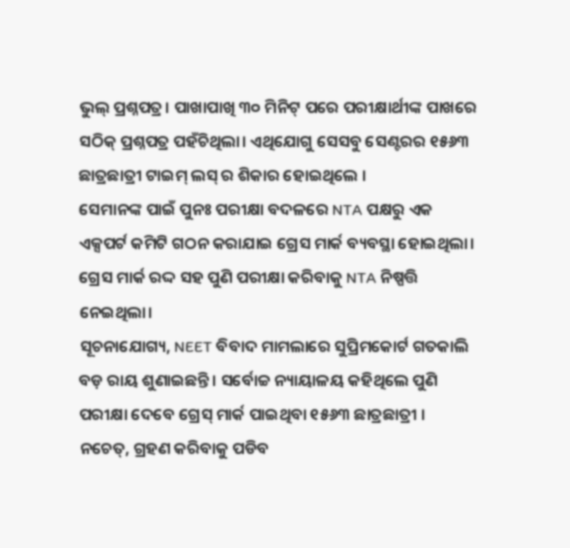ଭୁଲ୍ ପ୍ରଶ୍ନପତ୍ର। ପାଖାପାଖି ୩୦ ମିନିଟ୍ ପରେ ପରୀକ୍ଷାର୍ଥୀଙ୍କ ପାଖରେ ସଠିକ୍ ପ୍ରଶ୍ନପତ୍ର ପହଁଚିଥିଲା। ଏଥିଯୋଗୁ ସେସବୁ ସେଣ୍ଟରର ୧୫୬୩ ଛାତ୍ରଛାତ୍ରୀ ଟାଇମ୍ ଲସ୍ ର ଶିକାର ହୋଇଥିଲେ ।
ସେମାନଙ୍କ ପାଇଁ ପୁନଃ ପରୀକ୍ଷା ବଦଳରେ NTA ପକ୍ଷରୁ ଏକ ଏକ୍ସପର୍ଟ କମିଟି ଗଠନ କରାଯାଇ ଗ୍ରେସ ମାର୍କ ବ୍ୟବସ୍ଥା ହୋଇଥିଲା। ଗ୍ରେସ ମାର୍କ ରଦ୍ଦ ସହ ପୁଣି ପରୀକ୍ଷା କରିବାକୁ NTA ନିଷ୍ପତ୍ତି ନେଇଥିଲା।
ସୂଚନାଯୋଗ୍ୟ, NEET ବିବାଦ ମାମଲାରେ ସୁପ୍ରିମକୋର୍ଟ ଗତକାଲି ବଡ଼ ରାୟ ଶୁଣାଇଛନ୍ତି । ସର୍ବୋଚ୍ଚ ନ୍ୟାୟାଳୟ କହିଥିଲେ ପୁଣି ପରୀକ୍ଷା ଦେବେ ଗ୍ରେସ୍ ମାର୍କ ପାଇଥିବା ୧୫୬୩ ଛାତ୍ରଛାତ୍ରୀ । ନଚେତ୍, ଗ୍ରହଣ କରିବାକୁ ପଡିବ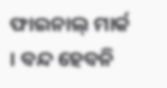ଫାଇନାଲ୍ ମାର୍କ । ବନ୍ଦ ହେବନି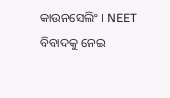କାଉନସେଲିଂ । NEET ବିବାଦକୁ ନେଇ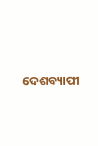ଦେଶବ୍ୟାପୀ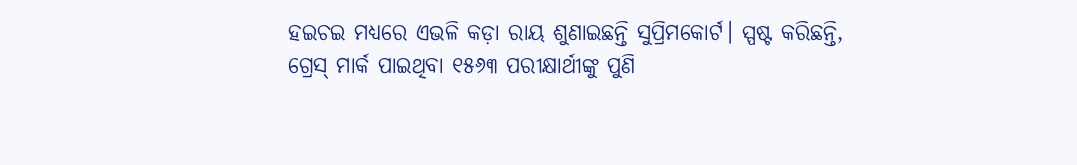ହଇଚଇ ମଧ୍ୟରେ ଏଭଳି କଡ଼ା ରାୟ ଶୁଣାଇଛନ୍ତି ସୁପ୍ରିମକୋର୍ଟ। ସ୍ପଷ୍ଟ କରିଛନ୍ତି, ଗ୍ରେସ୍ ମାର୍କ ପାଇଥିବା ୧୫୬୩ ପରୀକ୍ଷାର୍ଥୀଙ୍କୁ ପୁଣି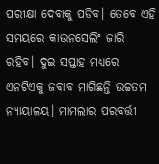ପରୀକ୍ଷା ଦେବାକୁ ପଡିବ। ତେବେ ଏହି ସମୟରେ କାଉନସେଲିଂ ଜାରି ରହିବ। ଦୁଇ ସପ୍ତାହ ମଧ୍ୟରେ ଏନଟିଏକୁ ଜବାବ ମାଗିଛନ୍ତି ଉଚ୍ଚତମ ନ୍ୟାୟାଳୟ। ମାମଲାର ପରବର୍ତ୍ତୀ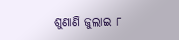ଶୁଣାଣି ଜୁଲାଇ ୮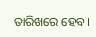ତାରିଖରେ ହେବ।